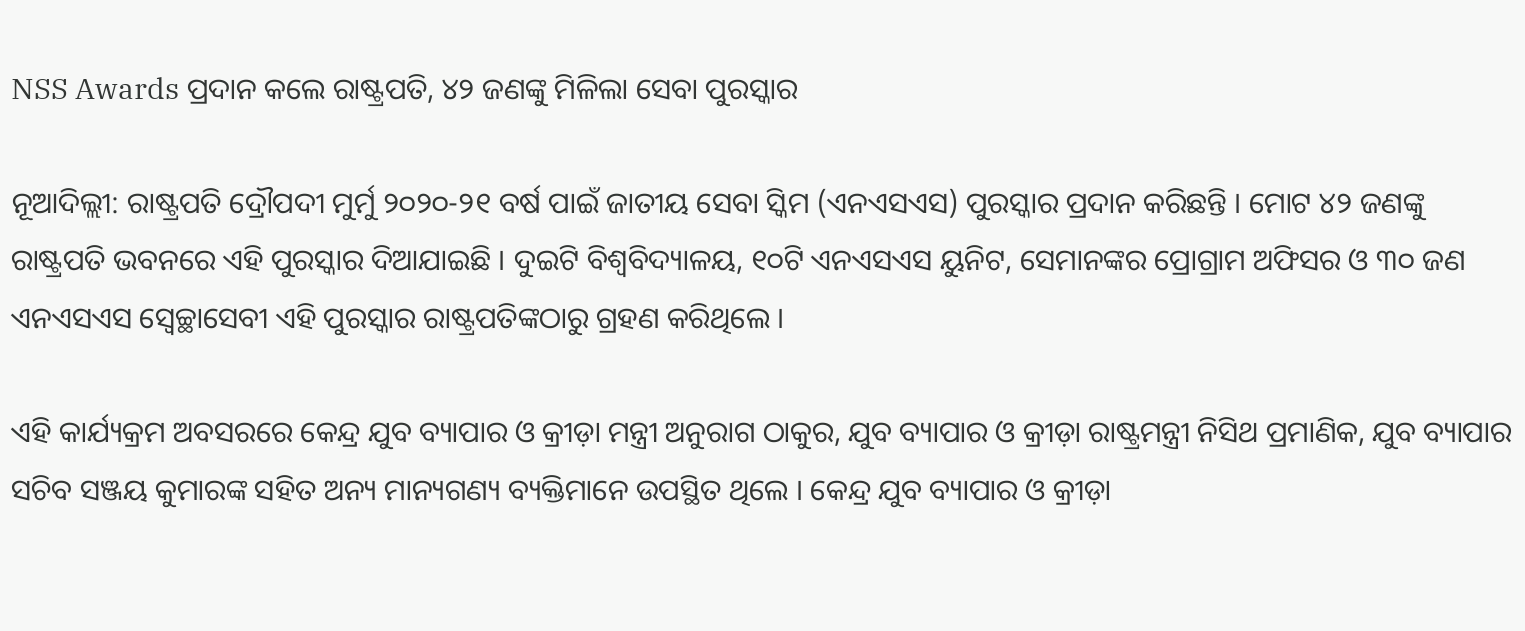NSS Awards ପ୍ରଦାନ କଲେ ରାଷ୍ଟ୍ରପତି, ୪୨ ଜଣଙ୍କୁ ମିଳିଲା ସେବା ପୁରସ୍କାର

ନୂଆଦିଲ୍ଲୀ: ରାଷ୍ଟ୍ରପତି ଦ୍ରୌପଦୀ ମୁର୍ମୁ ୨୦୨୦-୨୧ ବର୍ଷ ପାଇଁ ଜାତୀୟ ସେବା ସ୍କିମ (ଏନଏସଏସ) ପୁରସ୍କାର ପ୍ରଦାନ କରିଛନ୍ତି । ମୋଟ ୪୨ ଜଣଙ୍କୁ ରାଷ୍ଟ୍ରପତି ଭବନରେ ଏହି ପୁରସ୍କାର ଦିଆଯାଇଛି । ଦୁଇଟି ବିଶ୍ୱବିଦ୍ୟାଳୟ, ୧୦ଟି ଏନଏସଏସ ୟୁନିଟ, ସେମାନଙ୍କର ପ୍ରୋଗ୍ରାମ ଅଫିସର ଓ ୩୦ ଜଣ ଏନଏସଏସ ସ୍ୱେଚ୍ଛାସେବୀ ଏହି ପୁରସ୍କାର ରାଷ୍ଟ୍ରପତିଙ୍କଠାରୁ ଗ୍ରହଣ କରିଥିଲେ ।

ଏହି କାର୍ଯ୍ୟକ୍ରମ ଅବସରରେ କେନ୍ଦ୍ର ଯୁବ ବ୍ୟାପାର ଓ କ୍ରୀଡ଼ା ମନ୍ତ୍ରୀ ଅନୁରାଗ ଠାକୁର, ଯୁବ ବ୍ୟାପାର ଓ କ୍ରୀଡ଼ା ରାଷ୍ଟ୍ରମନ୍ତ୍ରୀ ନିସିଥ ପ୍ରମାଣିକ, ଯୁବ ବ୍ୟାପାର ସଚିବ ସଞ୍ଜୟ କୁମାରଙ୍କ ସହିତ ଅନ୍ୟ ମାନ୍ୟଗଣ୍ୟ ବ୍ୟକ୍ତିମାନେ ଉପସ୍ଥିତ ଥିଲେ । କେନ୍ଦ୍ର ଯୁବ ବ୍ୟାପାର ଓ କ୍ରୀଡ଼ା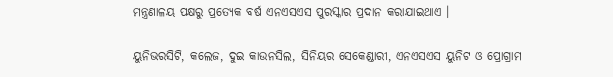ମନ୍ତ୍ରଣାଳୟ ପକ୍ଷରୁ ପ୍ରତ୍ୟେକ ବର୍ଷ ଏନଏସଏସ ପୁରସ୍କାର ପ୍ରଦାନ କରାଯାଇଥାଏ ।

ୟୁନିଭରସିଟି, କଲେଜ, ଦୁଇ କାଉନସିଲ, ସିନିୟର ସେକେଣ୍ଡାରୀ, ଏନଏସଏସ ୟୁନିଟ ଓ ପ୍ରୋଗ୍ରାମ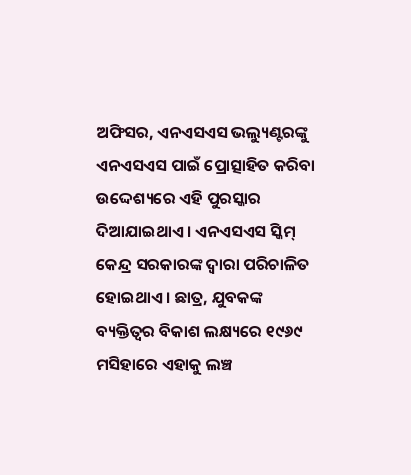ଅଫିସର, ଏନଏସଏସ ଭଲ୍ୟୁଣ୍ଟରଙ୍କୁ ଏନଏସଏସ ପାଇଁ ପ୍ରୋତ୍ସାହିତ କରିବା ଉଦ୍ଦେଶ୍ୟରେ ଏହି ପୁରସ୍କାର ଦିଆଯାଇଥାଏ । ଏନଏସଏସ ସ୍କିମ୍ କେନ୍ଦ୍ର ସରକାରଙ୍କ ଦ୍ୱାରା ପରିଚାଳିତ ହୋଇଥାଏ । ଛାତ୍ର, ଯୁବକଙ୍କ ବ୍ୟକ୍ତିତ୍ୱର ବିକାଶ ଲକ୍ଷ୍ୟରେ ୧୯୬୯ ମସିହାରେ ଏହାକୁ ଲଞ୍ଚ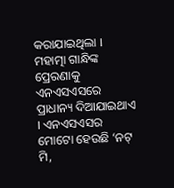କରାଯାଇଥିଲା । ମହାତ୍ମା ଗାନ୍ଧିଙ୍କ ପ୍ରେରଣାକୁ ଏନଏସଏସରେ ପ୍ରାଧାନ୍ୟ ଦିଆଯାଇଥାଏ । ଏନଏସଏସର ମୋଟୋ ହେଉଛି ‘ନଟ୍ ମି,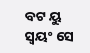ବଟ ୟୁ ସ୍ୱୟଂ ସେ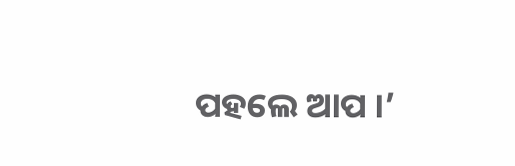ପହଲେ ଆପ ।’